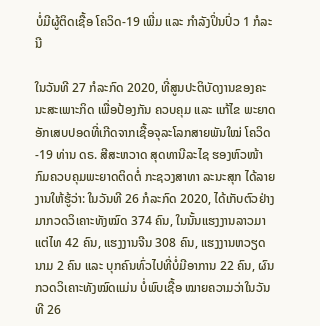ບໍ່ມີຜູ້ຕິດເຊື້ອ ໂຄວິດ-19 ເພີ່ມ ແລະ ກຳລັງປິ່ນປົ່ວ 1 ກໍລະນີ

ໃນວັນທີ 27 ກໍລະກົດ 2020, ທີ່ສູນປະຕິບັດງານຂອງຄະນະສະເພາະກິດ ເພື່ອປ້ອງກັນ ຄວບຄຸມ ແລະ ແກ້ໄຂ ພະຍາດອັກເສບປອດທີ່ເກີດຈາກເຊື້ອຈຸລະໂລກສາຍພັນໃໝ່ ໂຄວິດ-19 ທ່ານ ດຣ. ສີສະຫວາດ ສຸດທານີລະໄຊ ຮອງຫົວໜ້າກົມຄວບຄຸມພະຍາດຕິດຕໍ່ ກະຊວງສາທາ ລະນະສຸກ ໄດ້ລາຍງານໃຫ້ຮູ້ວ່າ: ໃນວັນທີ 26 ກໍລະກົດ 2020, ໄດ້ເກັບຕົວຢ່າງມາກວດວິເຄາະທັງໝົດ 374 ຄົນ, ໃນນັ້ນແຮງງານລາວມາແຕ່ໄທ 42 ຄົນ, ແຮງງານຈີນ 308 ຄົນ, ແຮງງານຫວຽດ ນາມ 2 ຄົນ ແລະ ບຸກຄົນທົ່ວໄປທີ່ບໍ່ມີອາການ 22 ຄົນ, ຜົນກວດວິເຄາະທັງໝົດແມ່ນ ບໍ່ພົບເຊື້ອ ໝາຍຄວາມວ່າໃນວັນທີ 26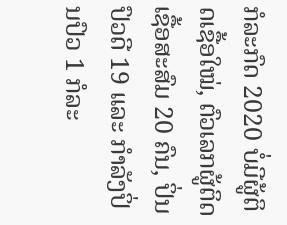ກໍລະກົດ 2020 ບໍ່ມີຜູ້ຕິດເຊື້ອໃໝ່, ຕົວເລກຜູ້ຕິດເຊື້ອສະສົມ 20 ຄົນ, ປິ່ນປົວດີ 19 ແລະ ກຳລັງປິ່ນປົວ 1 ກໍລະ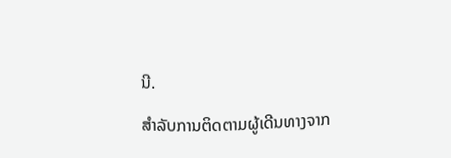ນີ.

ສຳລັບການຕິດຕາມຜູ້ເດີນທາງຈາກ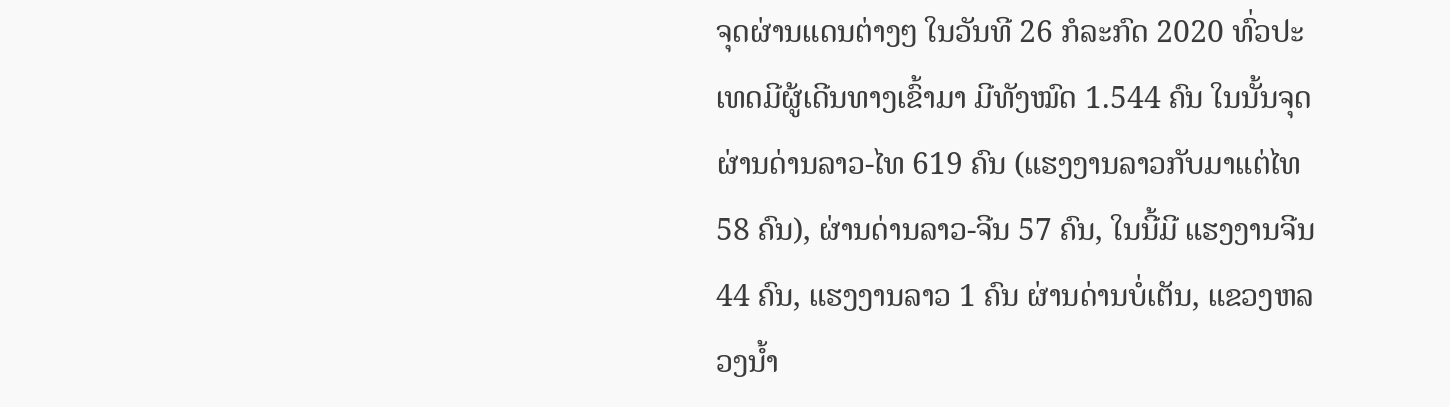ຈຸດຜ່ານແດນຕ່າງໆ ໃນວັນທີ 26 ກໍລະກົດ 2020 ທົ່ວປະເທດມີຜູ້ເດີນທາງເຂົ້າມາ ມີທັງໝົດ 1.544 ຄົນ ໃນນັ້ນຈຸດຜ່ານດ່ານລາວ-ໄທ 619 ຄົນ (ແຮງງານລາວກັບມາແຕ່ໄທ 58 ຄົນ), ຜ່ານດ່ານລາວ-ຈີນ 57 ຄົນ, ໃນນີ້ມີ ແຮງງານຈີນ 44 ຄົນ, ແຮງງານລາວ 1 ຄົນ ຜ່ານດ່ານບໍ່ເຕັນ, ແຂວງຫລວງນໍ້າ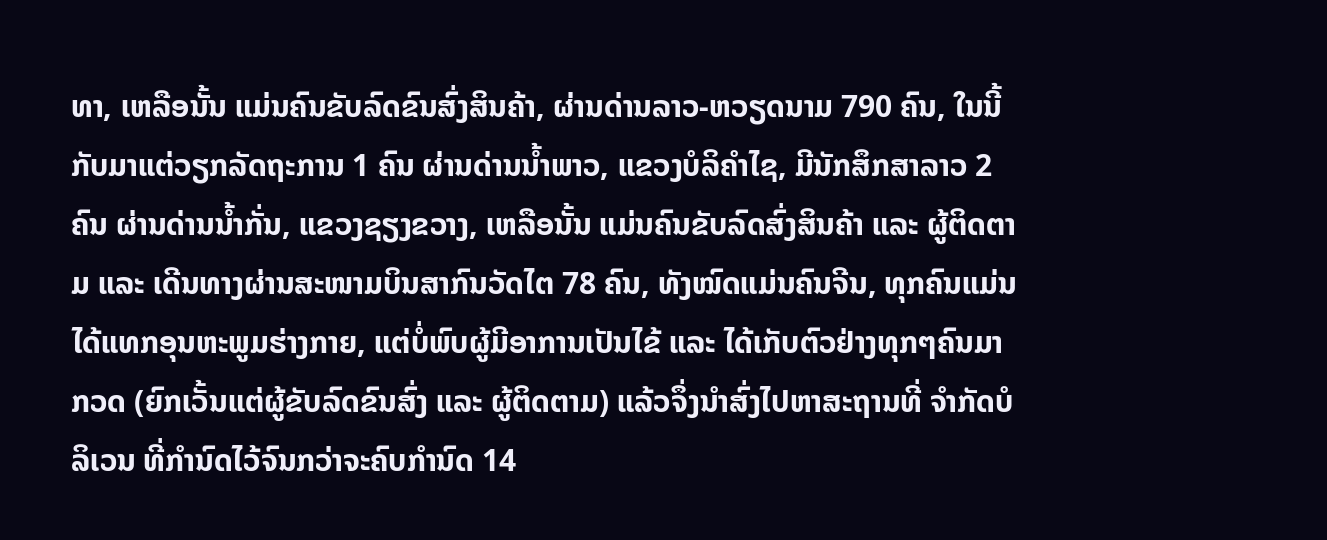ທາ, ເຫລືອນັ້ນ ແມ່ນຄົນຂັບລົດຂົນສົ່ງສິນຄ້າ, ຜ່ານດ່ານລາວ-ຫວຽດນາມ 790 ຄົນ, ໃນນີ້ ກັບມາແຕ່ວຽກລັດຖະການ 1 ຄົນ ຜ່ານດ່ານນໍ້າພາວ, ແຂວງບໍລິຄໍາໄຊ, ມີນັກສຶກສາລາວ 2 ຄົນ ຜ່ານດ່ານນໍ້າກັ່ນ, ແຂວງຊຽງຂວາງ, ເຫລືອນັ້ນ ແມ່ນຄົນຂັບລົດສົ່ງສິນຄ້າ ແລະ ຜູ້ຕິດຕາມ ແລະ ເດີນທາງຜ່ານສະໜາມບິນສາກົນວັດໄຕ 78 ຄົນ, ທັງໝົດແມ່ນຄົນຈີນ, ທຸກຄົນແມ່ນໄດ້ແທກອຸນຫະພູມຮ່າງກາຍ, ແຕ່ບໍ່ພົບຜູ້ມີອາການເປັນໄຂ້ ແລະ ໄດ້ເກັບຕົວຢ່າງທຸກໆຄົນມາກວດ (ຍົກເວັ້ນແຕ່ຜູ້ຂັບລົດຂົນສົ່ງ ແລະ ຜູ້ຕິດຕາມ) ແລ້ວຈຶ່ງນຳສົ່ງໄປຫາສະຖານທີ່ ຈຳກັດບໍລິເວນ ທີ່ກຳນົດໄວ້ຈົນກວ່າຈະຄົບກຳນົດ 14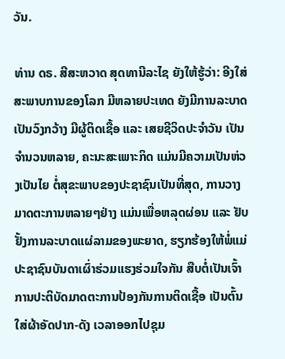ວັນ.

ທ່ານ ດຣ. ສີສະຫວາດ ສຸດທານີລະໄຊ ຍັງໃຫ້ຮູ້ວ່າ: ອີງໃສ່ສະພາບການຂອງໂລກ ມີຫລາຍປະເທດ ຍັງມີການລະບາດເປັນວົງກວ້າງ ມີຜູ້ຕິດເຊື້ອ ແລະ ເສຍຊີວິດປະຈຳວັນ ເປັນຈຳນວນຫລາຍ, ຄະນະສະເພາະກິດ ແມ່ນມີຄວາມເປັນຫ່ວງເປັນໄຍ ຕໍ່ສຸຂະພາບຂອງປະຊາຊົນເປັນທີ່ສຸດ, ການວາງມາດຕະການຫລາຍໆຢ່າງ ແມ່ນເພື່ອຫລຸດຜ່ອນ ແລະ ຢັບຢັ້ງການລະບາດແຜ່ລາມຂອງພະຍາດ, ຮຽກຮ້ອງໃຫ້ພໍ່ແມ່ປະຊາຊົນບັນດາເຜົ່າຮ່ວມແຮງຮ່ວມໃຈກັນ ສືບຕໍ່ເປັນເຈົ້າການປະຕິບັດມາດຕະການປ້ອງກັນການຕິດເຊື້ອ ເປັນຕົ້ນ ໃສ່ຜ້າອັດປາກ-ດັງ ເວລາອອກໄປຊຸມ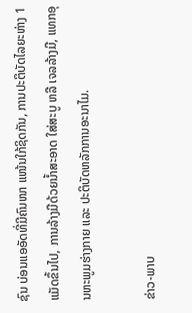ຊົນ ບ່ອນແອອັດທີ່ມີຄົນໜາ ແໜ້ນໃກ້ຊິດກັນ, ການປະຕິບັດໄລຍະຫ່າງ 1 ແມັດຂຶ້ນໄປ, ການລ້າງມືດ້ວຍນໍ້າສະອາດ ໃສ່ສະບູ ຫລື ເຈລລ້າງມື, ແທກອຸນຫະພູມຮ່າງກາຍ ແລະ ປະຕິບັດຫລັກການອະນາໄມ.

ຂ່າວ-ພາບ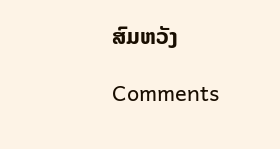ສົມຫວັງ

Comments